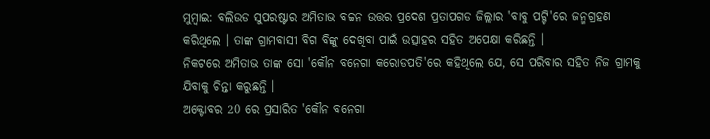ମୁମ୍ବାଇ: ବଲିଉଡ ସୁପରଷ୍ଟାର ଅମିତାଭ ବଚ୍ଚନ ଉତ୍ତର ପ୍ରଦେଶ ପ୍ରତାପଗଡ ଜିଲ୍ଲାର 'ବାବୁ ପଟ୍ଟି'ରେ ଜନ୍ମଗ୍ରହଣ କରିଥିଲେ । ତାଙ୍କ ଗ୍ରାମବାସୀ ବିଗ ବିଙ୍କୁ ଦେଖିବା ପାଇଁ ଉତ୍ସାହର ସହିତ ଅପେକ୍ଷା କରିଛନ୍ତି ।
ନିକଟରେ ଅମିତାଭ ତାଙ୍କ ସୋ 'କୌନ ବନେଗା କରୋଡପତି'ରେ କହିଥିଲେ ଯେ, ସେ ପରିବାର ସହିତ ନିଜ ଗ୍ରାମକୁ ଯିବାକୁ ଚିନ୍ତା କରୁଛନ୍ତି ।
ଅକ୍ଟୋବର 20 ରେ ପ୍ରସାରିତ 'କୌନ ବନେଗା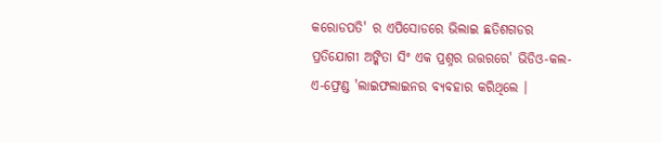କରୋଡପତି' ର ଏପିସୋଡରେ ଭିଲାଇ ଛତିଶଗଡର ପ୍ରତିଯୋଗୀ ଅଙ୍କିତା ସିଂ ଏକ ପ୍ରଶ୍ନର ଉତ୍ତରରେ' ଭିଡିଓ-କଲ-ଏ-ଫ୍ରେଣ୍ଡ 'ଲାଇଫଲାଇନର ବ୍ୟବହାର କରିଥିଲେ ।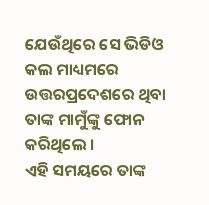ଯେଉଁଥିରେ ସେ ଭିଡିଓ କଲ ମାଧ୍ୟମରେ ଉତ୍ତରପ୍ରଦେଶରେ ଥିବା ତାଙ୍କ ମାମୁଁଙ୍କୁ ଫୋନ କରିଥିଲେ ।
ଏହି ସମୟରେ ତାଙ୍କ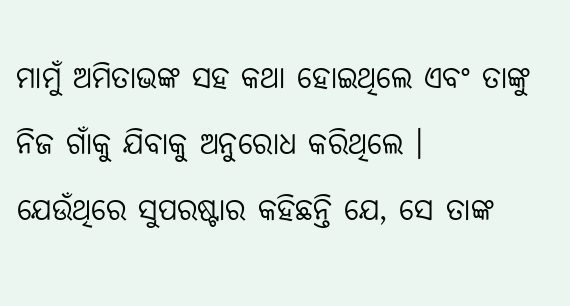ମାମୁଁ ଅମିତାଭଙ୍କ ସହ କଥା ହୋଇଥିଲେ ଏବଂ ତାଙ୍କୁ ନିଜ ଗାଁକୁ ଯିବାକୁ ଅନୁରୋଧ କରିଥିଲେ ।
ଯେଉଁଥିରେ ସୁପରଷ୍ଟାର କହିଛନ୍ତି ଯେ, ସେ ତାଙ୍କ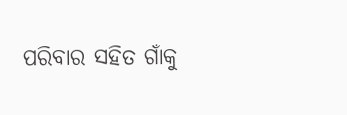ପରିବାର ସହିତ ଗାଁକୁ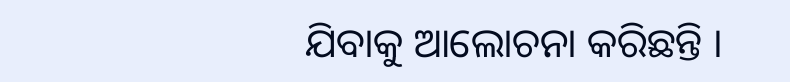ଯିବାକୁ ଆଲୋଚନା କରିଛନ୍ତି ।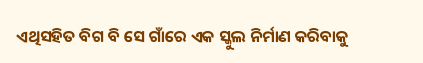ଏଥିସହିତ ବିଗ ବି ସେ ଗାଁରେ ଏକ ସ୍କୁଲ ନିର୍ମାଣ କରିବାକୁ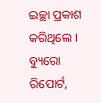ଇଚ୍ଛା ପ୍ରକାଶ କରିଥିଲେ ।
ବ୍ୟୁରୋ ରିପୋର୍ଟ,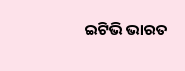ଇଟିଭି ଭାରତ